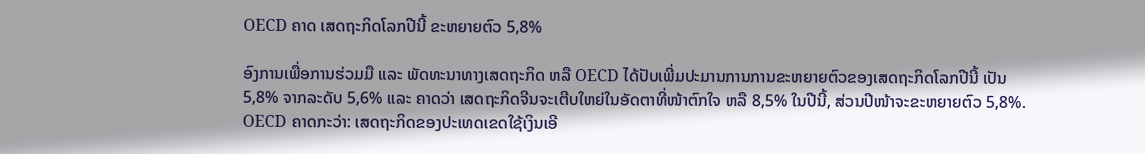OECD ຄາດ ເສດຖະກິດໂລກປີນີ້ ຂະຫຍາຍຕົວ 5,8%

ອົງການເພື່ອການຮ່ວມມື ແລະ ພັດທະນາທາງເສດຖະກິດ ຫລື OECD ໄດ້ປັບເພີ່ມປະມານການການຂະຫຍາຍຕົວຂອງເສດຖະກິດໂລກປີນີ້ ເປັນ 5,8% ຈາກລະດັບ 5,6% ແລະ ຄາດວ່າ ເສດຖະກິດຈີນຈະເຕີບໃຫຍ່ໃນອັດຕາທີ່ໜ້າຕົກໃຈ ຫລື 8,5% ໃນປີນີ້, ສ່ວນປີໜ້າຈະຂະຫຍາຍຕົວ 5,8%.
OECD ຄາດກະວ່າ: ເສດຖະກິດຂອງປະເທດເຂດໃຊ້ເງິນເອີ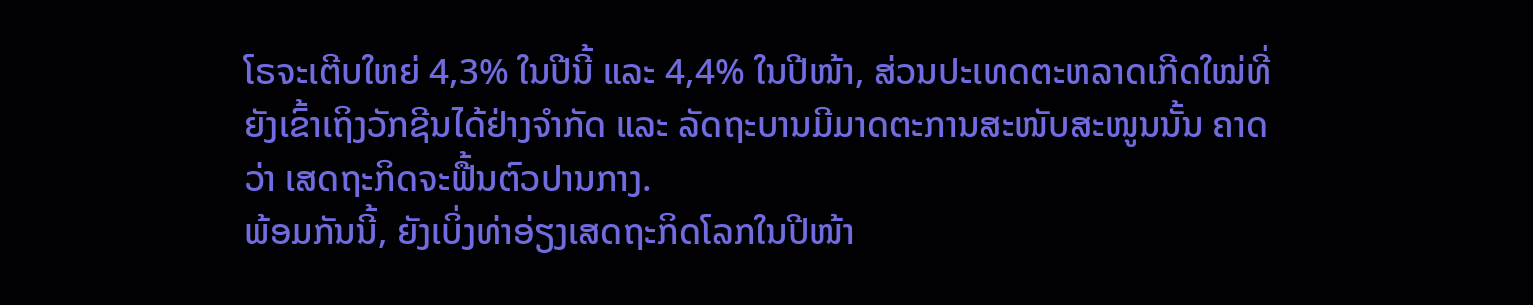ໂຣຈະເຕີບໃຫຍ່ 4,3% ໃນປີນີ້ ແລະ 4,4% ໃນປີໜ້າ, ສ່ວນປະເທດຕະຫລາດເກີດໃໝ່ທີ່ຍັງເຂົ້າເຖິງວັກຊີນໄດ້ຢ່າງຈຳກັດ ແລະ ລັດຖະບານມີມາດຕະການສະໜັບສະໜູນນັ້ນ ຄາດວ່າ ເສດຖະກິດຈະຟື້ນຕົວປານກາງ.
ພ້ອມກັນນີ້, ຍັງເບິ່ງທ່າອ່ຽງເສດຖະກິດໂລກໃນປີໜ້າ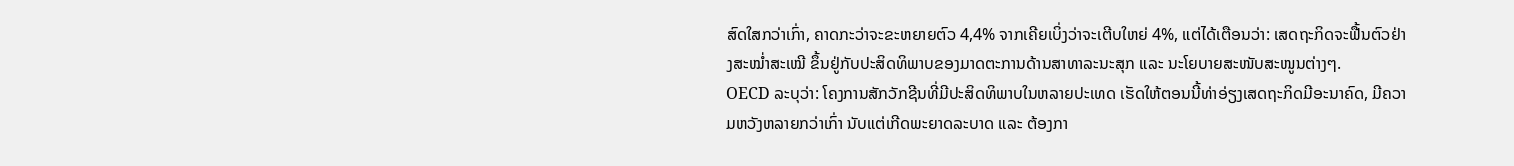ສົດໃສກວ່າເກົ່າ, ຄາດກະວ່າຈະຂະຫຍາຍຕົວ 4,4% ຈາກເຄີຍເບິ່ງວ່າຈະເຕີບໃຫຍ່ 4%, ແຕ່ໄດ້ເຕືອນວ່າ: ເສດຖະກິດຈະຟື້ນຕົວຢ່າງສະໝໍ່າສະເໝີ ຂຶ້ນຢູ່ກັບປະສິດທິພາບຂອງມາດຕະການດ້ານສາທາລະນະສຸກ ແລະ ນະໂຍບາຍສະໜັບສະໜູນຕ່າງໆ.
OECD ລະບຸວ່າ: ໂຄງການສັກວັກຊີນທີ່ມີປະສິດທິພາບໃນຫລາຍປະເທດ ເຮັດໃຫ້ຕອນນີ້ທ່າອ່ຽງເສດຖະກິດມີອະນາຄົດ, ມີຄວາມຫວັງຫລາຍກວ່າເກົ່າ ນັບແຕ່ເກີດພະຍາດລະບາດ ແລະ ຕ້ອງກາ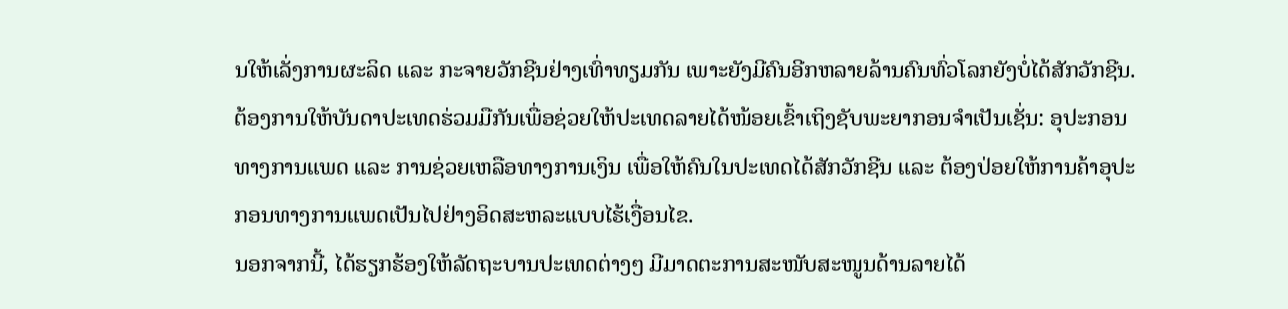ນໃຫ້ເລັ່ງການຜະລິດ ແລະ ກະຈາຍວັກຊີນຢ່າງເທົ່າທຽມກັນ ເພາະຍັງມີຄົນອີກຫລາຍລ້ານຄົນທົ່ວໂລກຍັງບໍ່ໄດ້ສັກວັກຊີນ.
ຕ້ອງການໃຫ້ບັນດາປະເທດຮ່ວມມືກັນເພື່ອຊ່ວຍໃຫ້ປະເທດລາຍໄດ້ໜ້ອຍເຂົ້າເຖິງຊັບພະຍາກອນຈຳເປັນເຊັ່ນ: ອຸປະກອນທາງການແພດ ແລະ ການຊ່ວຍເຫລືອທາງການເງິນ ເພື່ອໃຫ້ຄົນໃນປະເທດໄດ້ສັກວັກຊີນ ແລະ ຕ້ອງປ່ອຍໃຫ້ການຄ້າອຸປະກອນທາງການແພດເປັນໄປຢ່າງອິດສະຫລະແບບໄຮ້ເງື່ອນໄຂ.
ນອກຈາກນີ້, ໄດ້ຮຽກຮ້ອງໃຫ້ລັດຖະບານປະເທດຕ່າງໆ ມີມາດຕະການສະໜັບສະໜູນດ້ານລາຍໄດ້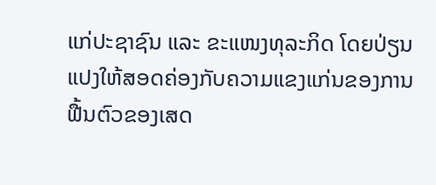ແກ່ປະຊາຊົນ ແລະ ຂະແໜງທຸລະກິດ ໂດຍປ່ຽນແປງໃຫ້ສອດຄ່ອງກັບຄວາມແຂງແກ່ນຂອງການຟື້ນຕົວຂອງເສດ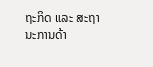ຖະກິດ ແລະ ສະຖານະການດ້າ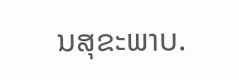ນສຸຂະພາບ.